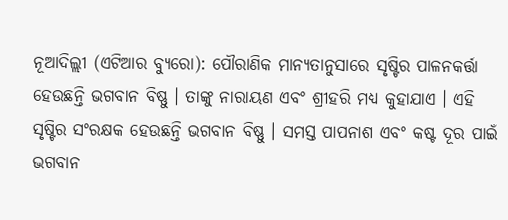ନୂଆଦିଲ୍ଲୀ (ଏଟିଆର ବ୍ୟୁରୋ): ପୌରାଣିକ ମାନ୍ୟତାନୁସାରେ ସୃଷ୍ଟିର ପାଳନକର୍ତ୍ତା ହେଉଛନ୍ତି ଭଗବାନ ବିଷ୍ଣୁ । ତାଙ୍କୁ ନାରାୟଣ ଏବଂ ଶ୍ରୀହରି ମଧ୍ୟ କୁହାଯାଏ । ଏହି ସୃଷ୍ଟିର ସଂରକ୍ଷକ ହେଉଛନ୍ତି ଭଗବାନ ବିଷ୍ଣୁ । ସମସ୍ତ ପାପନାଶ ଏବଂ କଷ୍ଟ ଦୂର ପାଇଁ ଭଗବାନ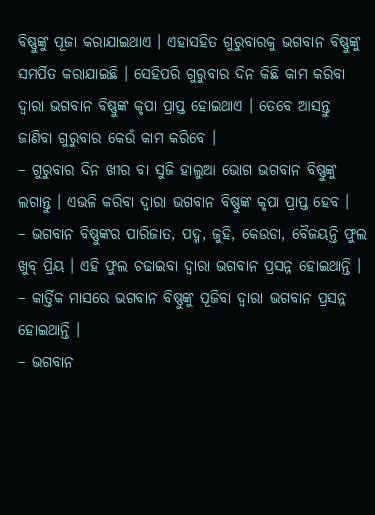ବିଷ୍ଣୁଙ୍କୁ ପୂଜା କରାଯାଇଥାଏ । ଏହାସହିତ ଗୁରୁବାରକୁ ଭଗବାନ ବିଷ୍ଣୁଙ୍କୁ ସମର୍ପିତ କରାଯାଇଛି । ସେହିପରି ଗୁରୁବାର ଦିନ କିଛି କାମ କରିବା ଦ୍ୱାରା ଭଗବାନ ବିଷ୍ଣୁଙ୍କ କୃପା ପ୍ରାପ୍ତ ହୋଇଥାଏ । ତେବେ ଆସନ୍ତୁ ଜାଣିବା ଗୁରୁବାର କେଉଁ କାମ କରିବେ ।
– ଗୁରୁବାର ଦିନ ଖୀର ବା ସୁଜି ହାଲୁଆ ଭୋଗ ଭଗବାନ ବିଷ୍ଣୁଙ୍କୁ ଲଗାନ୍ତୁ । ଏଭଳି କରିବା ଦ୍ୱାରା ଭଗବାନ ବିଷ୍ଣୁଙ୍କ କୃପା ପ୍ରାପ୍ତ ହେବ ।
– ଭଗବାନ ବିଷ୍ଣୁଙ୍କର ପାରିଜାତ, ପଦ୍ମ, ଜୁହି, କେଉଡା, ବୈଜୟନ୍ତି ଫୁଲ ଖୁବ୍ ପ୍ରିୟ । ଏହି ଫୁଲ ଚଢାଇବା ଦ୍ୱାରା ଭଗବାନ ପ୍ରସନ୍ନ ହୋଇଥାନ୍ତି ।
– କାର୍ତ୍ତିକ ମାସରେ ଭଗବାନ ବିଷ୍ଣୁଙ୍କୁ ପୂଜିବା ଦ୍ୱାରା ଭଗବାନ ପ୍ରସନ୍ନ ହୋଇଥାନ୍ତି ।
– ଭଗବାନ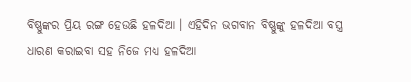ବିଷ୍ଣୁଙ୍କର ପ୍ରିୟ ରଙ୍ଗ ହେଉଛି ହଳଦିଆ । ଏହିଦିନ ଭଗବାନ ବିଷ୍ଣୁଙ୍କୁ ହଳଦିଆ ବସ୍ତ୍ର ଧାରଣ କରାଇବା ସହ ନିଜେ ମଧ୍ୟ ହଳଦିଆ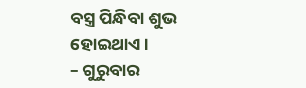ବସ୍ତ୍ର ପିନ୍ଧିବା ଶୁଭ ହୋଇଥାଏ ।
– ଗୁରୁବାର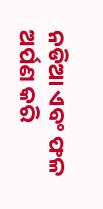ନଡିଆ ଏବଂ ଫଳ ଅର୍ପଣ କରି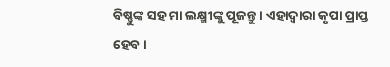ବିଷ୍ଣୁଙ୍କ ସହ ମା ଲକ୍ଷ୍ମୀଙ୍କୁ ପୂଜନ୍ତୁ । ଏହାଦ୍ୱାରା କୃପା ପ୍ରାପ୍ତ ହେବ ।